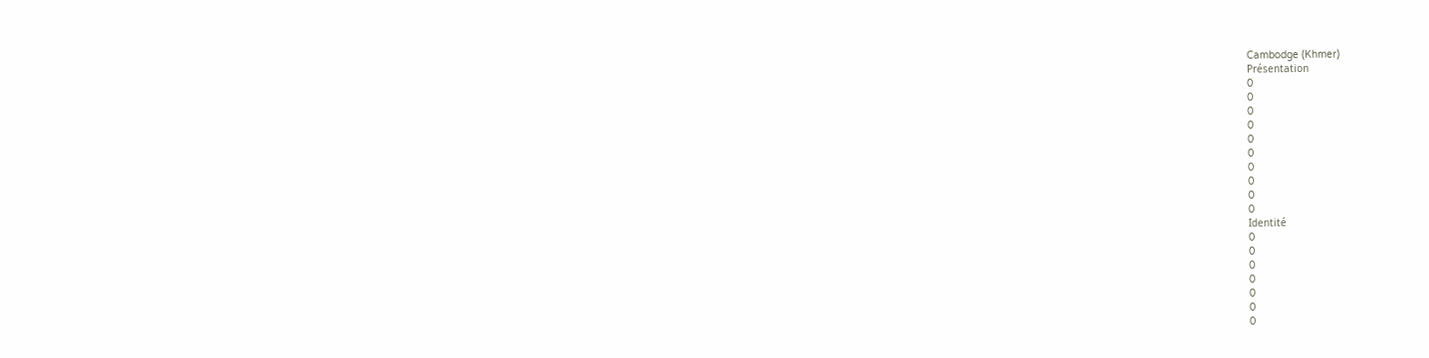Cambodge (Khmer)
Présentation
0
0
0
0
0
0
0
0
0
0
Identité
0
0
0
0
0
0
0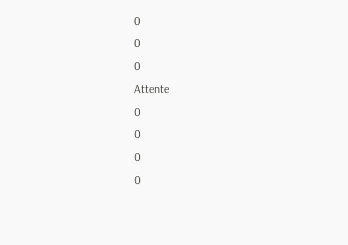0
0
0
Attente
0
0
0
0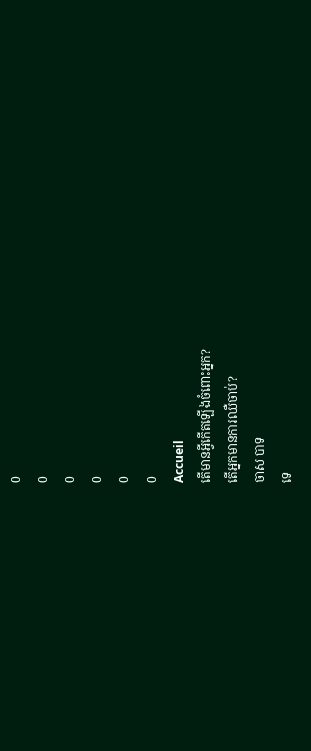0
0
0
0
0
0
Accueil
តើមានអ្វីកើតឡើងចំពោះអ្នក?
តើអ្នកមានការឈឺចាប់?
ចាស បាទ
ទេ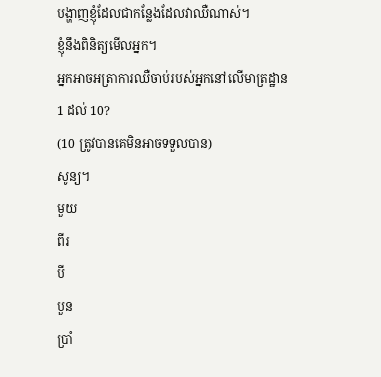បង្ហាញខ្ញុំដែលជាកន្លែងដែលវាឈឺណាស់។
ខ្ញុំនឹងពិនិត្យមើលអ្នក។
អ្នកអាចអត្រាការឈឺចាប់របស់អ្នកនៅលើមាត្រដ្ឋាន 1 ដល់ 10?
(10 ត្រូវបានគេមិនអាចទទួលបាន)
សូន្យ។
មួយ
ពីរ
បី
បួន
ប្រាំ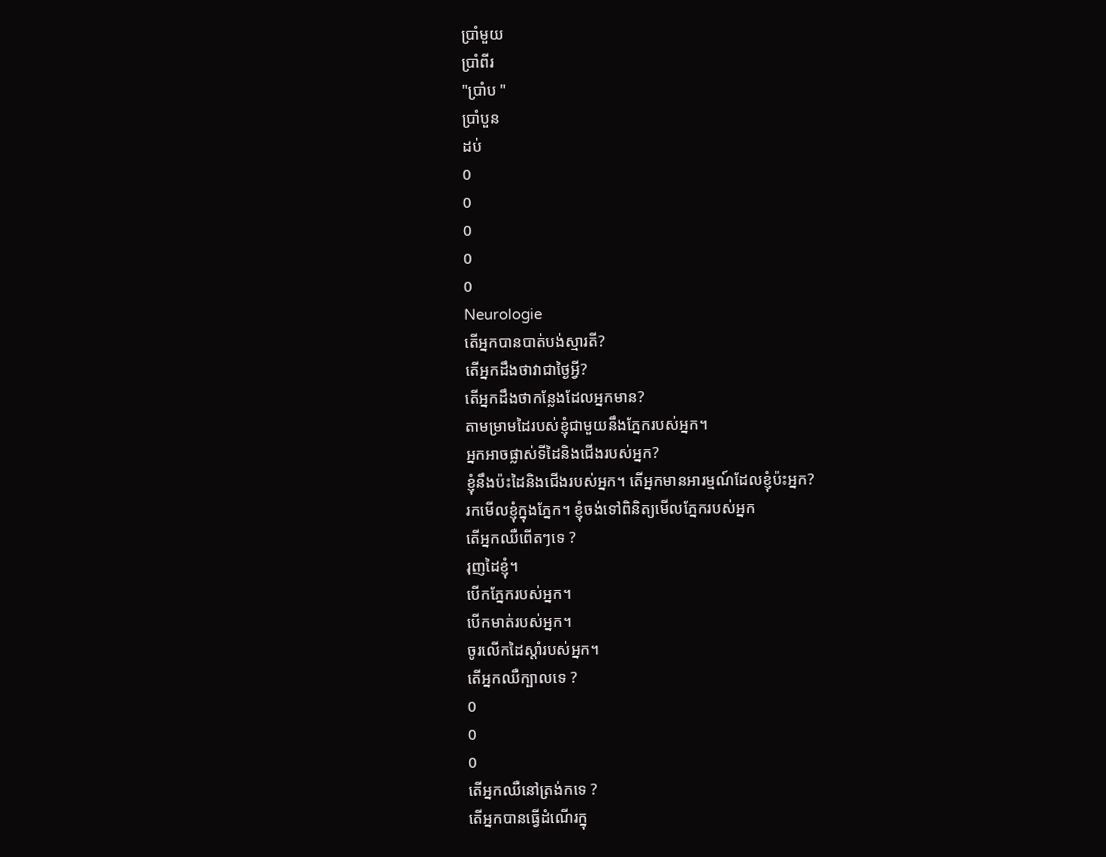ប្រាំមួយ
ប្រាំពីរ
"ប្រាំប "
ប្រាំបួន
ដប់
0
0
0
0
0
Neurologie
តើអ្នកបានបាត់បង់ស្មារតី?
តើអ្នកដឹងថាវាជាថ្ងៃអ្វី?
តើអ្នកដឹងថាកន្លែងដែលអ្នកមាន?
តាមម្រាមដៃរបស់ខ្ញុំជាមួយនឹងភ្នែករបស់អ្នក។
អ្នកអាចផ្លាស់ទីដៃនិងជើងរបស់អ្នក?
ខ្ញុំនឹងប៉ះដៃនិងជើងរបស់អ្នក។ តើអ្នកមានអារម្មណ៍ដែលខ្ញុំប៉ះអ្នក?
រកមើលខ្ញុំក្នុងភ្នែក។ ខ្ញុំចង់ទៅពិនិត្យមើលភ្នែករបស់អ្នក
តើអ្នកឈឺពើតៗទេ ?
រុញដៃខ្ញុំ។
បើកភ្នែករបស់អ្នក។
បើកមាត់របស់អ្នក។
ចូរលើកដៃស្ដាំរបស់អ្នក។
តើអ្នកឈឺក្បាលទេ ?
0
0
0
តើអ្នកឈឺនៅត្រង់កទេ ?
តើអ្នកបានធ្វើដំណើរក្នុ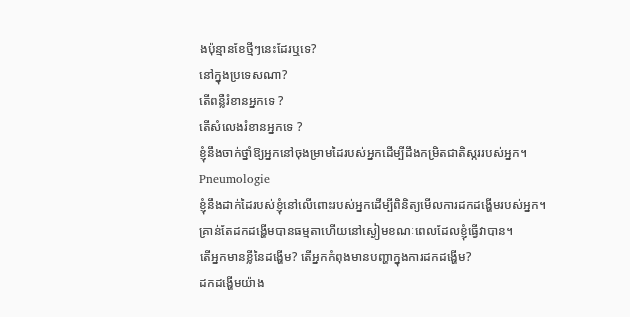ងប៉ុន្មានខែថ្មីៗនេះដែរឬទេ?
នៅក្នុងប្រទេសណា?
តើពន្លឺរំខានអ្នកទេ ?
តើសំលេងរំខានអ្នកទេ ?
ខ្ញុំនឹងចាក់ថ្នាំឱ្យអ្នកនៅចុងម្រាមដៃរបស់អ្នកដើម្បីដឹងកម្រិតជាតិស្កររបស់អ្នក។
Pneumologie
ខ្ញុំនឹងដាក់ដៃរបស់ខ្ញុំនៅលើពោះរបស់អ្នកដើម្បីពិនិត្យមើលការដកដង្ហើមរបស់អ្នក។ គ្រាន់តែដកដង្ហើមបានធម្មតាហើយនៅស្ងៀមខណៈពេលដែលខ្ញុំធ្វើវាបាន។
តើអ្នកមានខ្លីនៃដង្ហើម? តើអ្នកកំពុងមានបញ្ហាក្នុងការដកដង្ហើម?
ដកដង្ហើមយ៉ាង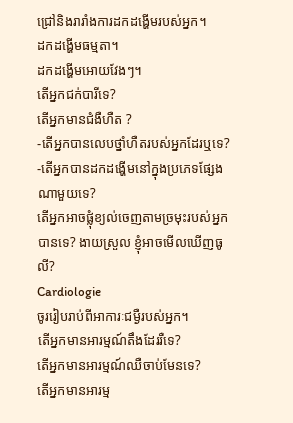ជ្រៅនិងរារាំងការដកដង្ហើមរបស់អ្នក។
ដកដង្ហើមធម្មតា។
ដកដង្ហើមអោយវែងៗ។
តើអ្នកជក់បារីទេ?
តើអ្នកមានជំងឺហឺត ?
-តើអ្នកបានលេបថ្នាំហឺតរបស់អ្នកដែរឬទេ?
-តើអ្នកបានដកដង្ហើមនៅក្នុងប្រភេទផ្សែងណាមួយទេ?
តើអ្នកអាចផ្លុំខ្យល់ចេញតាមច្រមុះរបស់អ្នកបានទេ? ងាយស្រួល ខ្ញុំអាចមើលឃើញធូលី?
Cardiologie
ចូររៀបរាប់ពីអាការៈជម្ងឺរបស់អ្នក។
តើអ្នកមានអារម្មណ៍តឹងដែររឺទេ?
តើអ្នកមានអារម្មណ៍ឈឺចាប់មែនទេ?
តើអ្នកមានអារម្ម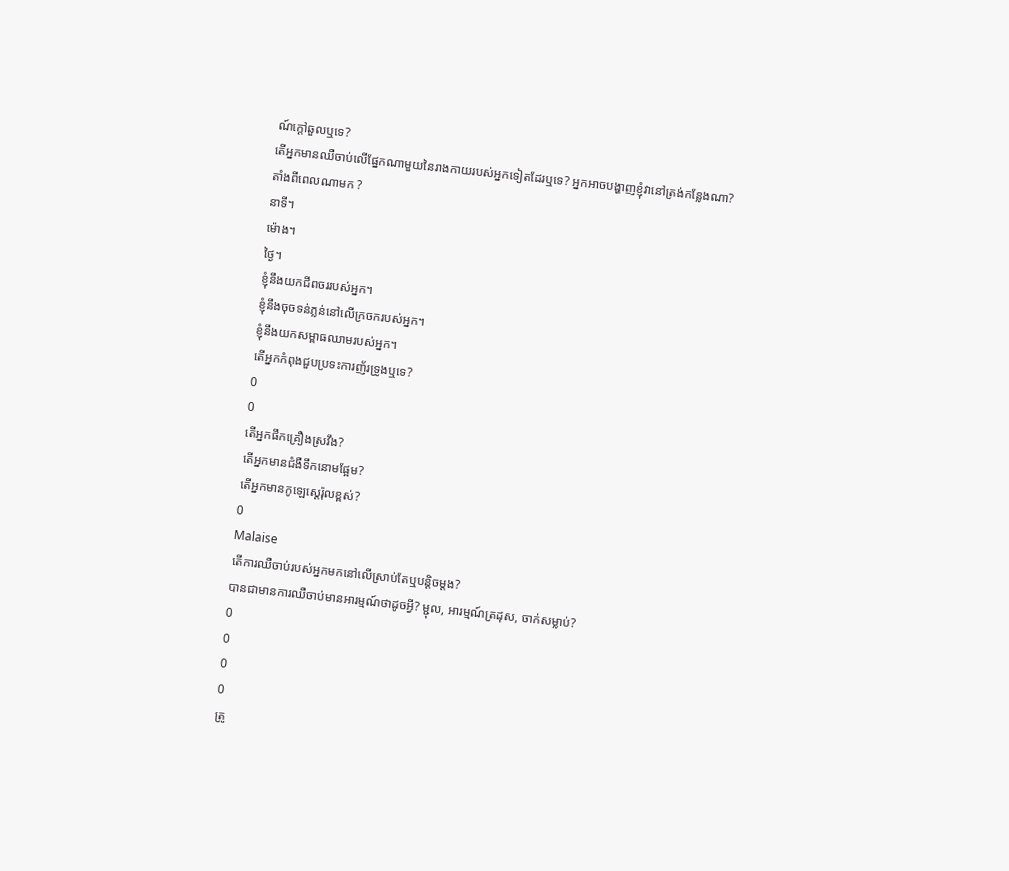ណ៍ក្តៅឆួលឬទេ?
តើអ្នកមានឈឺចាប់លើផ្នែកណាមួយនៃរាងកាយរបស់អ្នកទៀតដែរឬទេ? អ្នកអាចបង្ហាញខ្ញុំវានៅត្រង់កន្លែងណា?
តាំងពីពេលណាមក ?
នាទី។
ម៉ោង។
ថ្ងៃ។
ខ្ញុំនឹងយកជីពចររបស់អ្នក។
ខ្ញុំនឹងចុចទន់ភ្លន់នៅលើក្រចករបស់អ្នក។
ខ្ញុំនឹងយកសម្ពាធឈាមរបស់អ្នក។
តើអ្នកកំពុងជួបប្រទះការញ័រទ្រូងឬទេ?
0
0
តើអ្នកផឹកគ្រឿងស្រវឹង?
តើអ្នកមានជំងឺទឹកនោមផ្អែម?
តើអ្នកមានកូឡេស្តេរ៉ុលខ្ពស់?
0
Malaise
តើការឈឺចាប់របស់អ្នកមកនៅលើស្រាប់តែឬបន្តិចម្តង?
បានជាមានការឈឺចាប់មានអារម្មណ៍ថាដូចអ្វី? ម្ជុល, អារម្មណ៍ត្រដុស, ចាក់សម្លាប់?
0
0
0
0
ត្រូ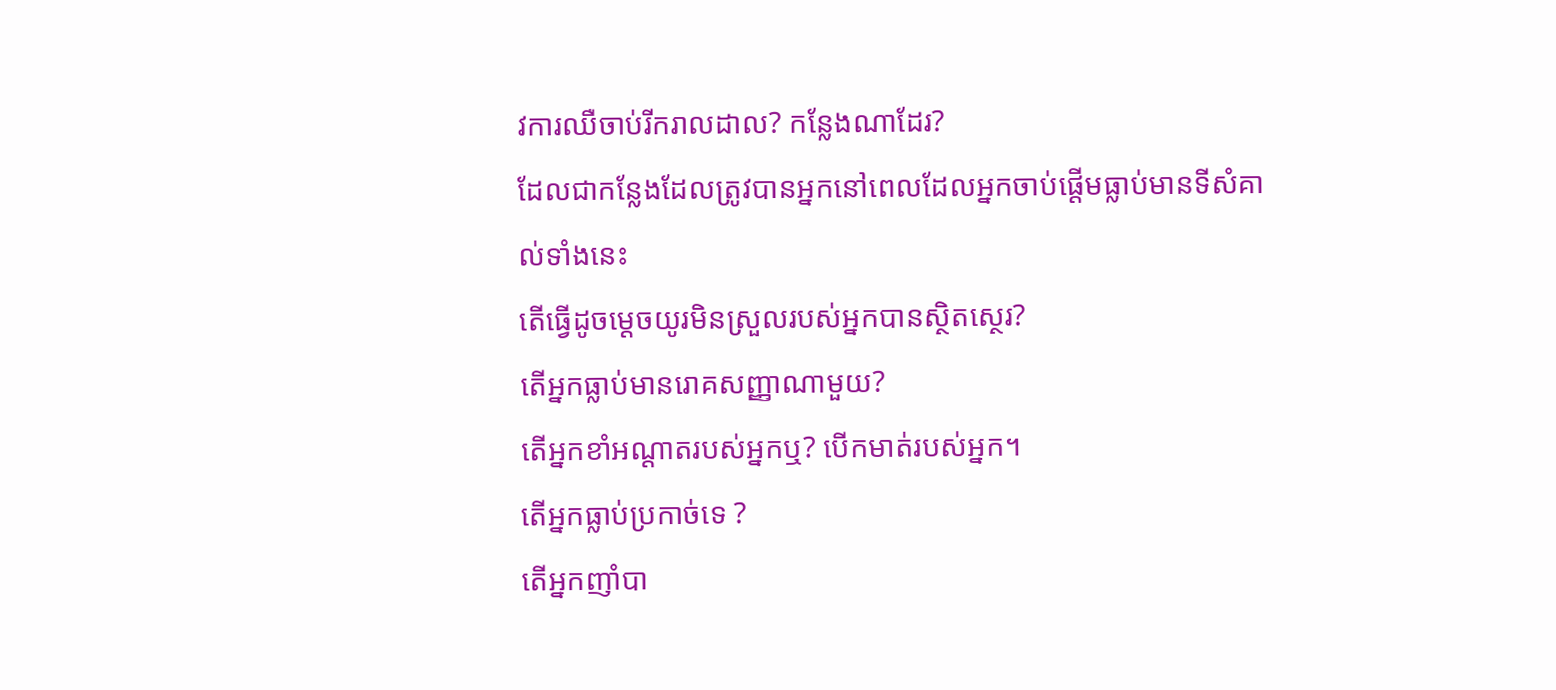វការឈឺចាប់រីករាលដាល? កន្លែងណាដែរ?
ដែលជាកន្លែងដែលត្រូវបានអ្នកនៅពេលដែលអ្នកចាប់ផ្តើមធ្លាប់មានទីសំគាល់ទាំងនេះ
តើធ្វើដូចម្តេចយូរមិនស្រួលរបស់អ្នកបានស្ថិតស្ថេរ?
តើអ្នកធ្លាប់មានរោគសញ្ញាណាមួយ?
តើអ្នកខាំអណ្តាតរបស់អ្នកឬ? បើកមាត់របស់អ្នក។
តើអ្នកធ្លាប់ប្រកាច់ទេ ?
តើអ្នកញាំបា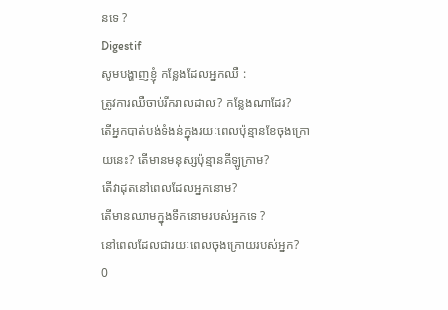នទេ ?
Digestif
សូមបង្ហាញខ្ញុំ កន្លែងដែលអ្នកឈឺ :
ត្រូវការឈឺចាប់រីករាលដាល? កន្លែងណាដែរ?
តើអ្នកបាត់បង់ទំងន់ក្នុងរយៈពេលប៉ុន្មានខែចុងក្រោយនេះ? តើមានមនុស្សប៉ុន្មានគីឡូក្រាម?
តើវាដុតនៅពេលដែលអ្នកនោម?
តើមានឈាមក្នុងទឹកនោមរបស់អ្នកទេ ?
នៅពេលដែលជារយៈពេលចុងក្រោយរបស់អ្នក?
0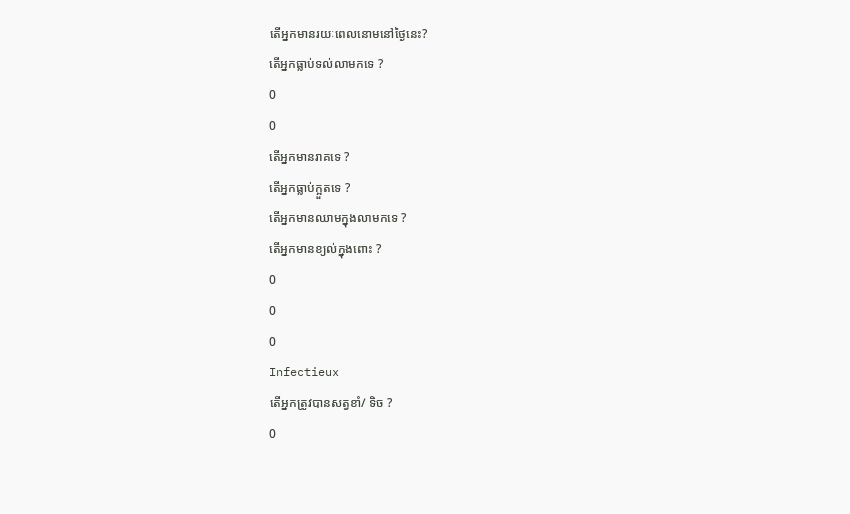តើអ្នកមានរយៈពេលនោមនៅថ្ងៃនេះ?
តើអ្នកធ្លាប់ទល់លាមកទេ ?
0
0
តើអ្នកមានរាគទេ ?
តើអ្នកធ្លាប់ក្អួតទេ ?
តើអ្នកមានឈាមក្នុងលាមកទេ ?
តើអ្នកមានខ្យល់ក្នុងពោះ ?
0
0
0
Infectieux
តើអ្នកត្រូវបានសត្វខាំ/ ទិច ?
0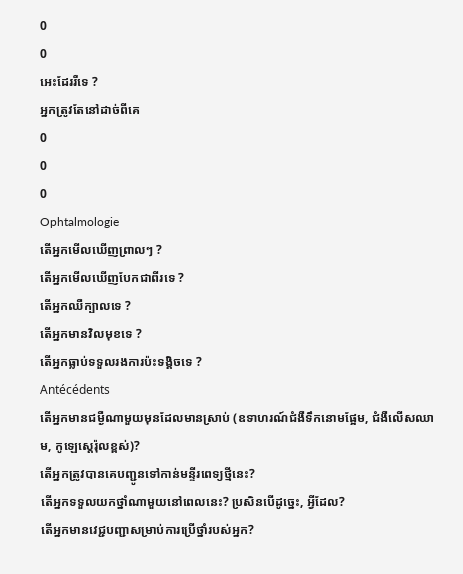0
0
អេះដែររឺទេ ?
អ្នកត្រូវតែនៅដាច់ពីគេ
0
0
0
Ophtalmologie
តើអ្នកមើលឃើញព្រាលៗ ?
តើអ្នកមើលឃើញបែកជាពីរទេ ?
តើអ្នកឈឺក្បាលទេ ?
តើអ្នកមានវិលមុខទេ ?
តើអ្នកធ្លាប់ទទួលរងការប៉ះទង្គិចទេ ?
Antécédents
តើអ្នកមានជម្ងឺណាមួយមុនដែលមានស្រាប់ (ឧទាហរណ៍ជំងឺទឹកនោមផ្អែម, ជំងឺលើសឈាម, កូឡេស្តេរ៉ុលខ្ពស់)?
តើអ្នកត្រូវបានគេបញ្ជូនទៅកាន់មន្ទីរពេទ្យថ្មីនេះ?
តើអ្នកទទួលយកថ្នាំណាមួយនៅពេលនេះ? ប្រសិនបើដូច្នេះ, អ្វីដែល?
តើអ្នកមានវេជ្ជបញ្ជាសម្រាប់ការប្រើថ្នាំរបស់អ្នក?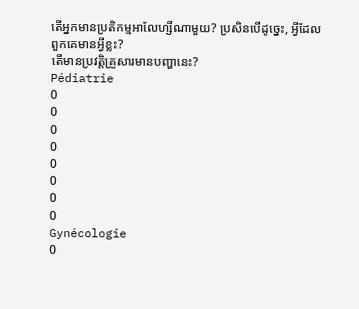តើអ្នកមានប្រតិកម្មអាលែហ្សីណាមួយ? ប្រសិនបើដូច្នេះ, អ្វីដែលពួកគេមានអ្វីខ្លះ?
តើមានប្រវត្តិគ្រួសារមានបញ្ហានេះ?
Pédiatrie
0
0
0
0
0
0
0
0
Gynécologie
0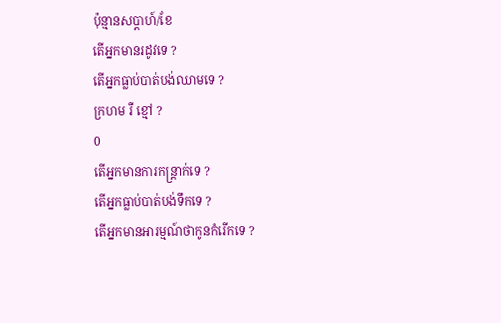ប៉ុន្មានសប្តាហ៍/ខែ
តើអ្នកមានរដូវទេ ?
តើអ្នកធ្លាប់បាត់បង់ឈាមទេ ?
ក្រហម រឺ ខ្មៅ ?
0
តើអ្នកមានការកន្រ្តាក់ទេ ?
តើអ្នកធ្លាប់បាត់បង់ទឹកទេ ?
តើអ្នកមានអារម្មណ៍ថាកូនកំរើកទេ ?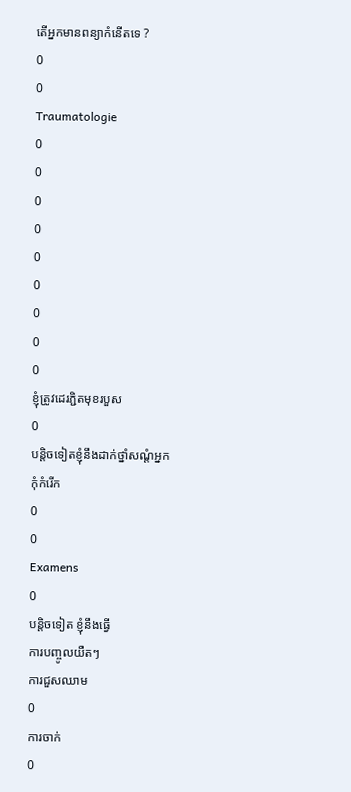តើអ្នកមានពន្យាកំនើតទេ ?
0
0
Traumatologie
0
0
0
0
0
0
0
0
0
ខ្ញុំត្រូវដេរភ្ជិតមុខរបួស
0
បន្តិចទៀតខ្ញុំនឹងដាក់ថ្នាំសណ្តំអ្នក
កុំកំរើក
0
0
Examens
0
បន្តិចទៀត ខ្ញុំនឹងធ្វើ
ការបញ្ចូលយឺតៗ
ការជួសឈាម
0
ការចាក់
0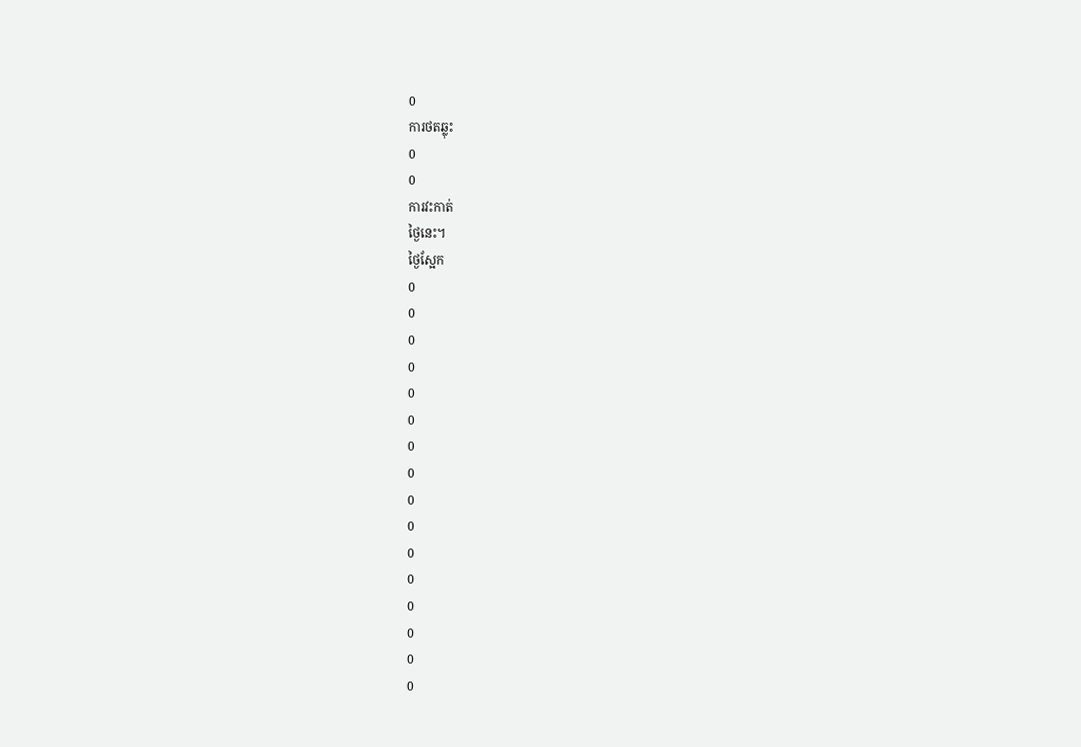0
ការថតឆ្លុះ
0
0
ការវះកាត់
ថ្ងៃនេះ។
ថ្ងៃស្អែក
0
0
0
0
0
0
0
0
0
0
0
0
0
0
0
0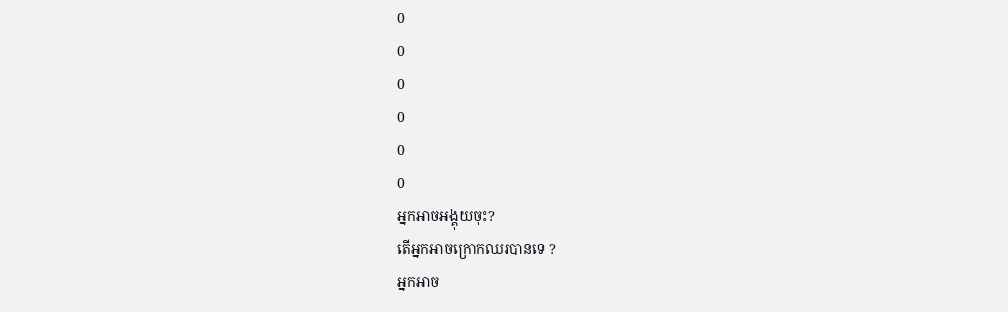0
0
0
0
0
0
អ្នកអាចអង្គុយចុះ?
តើអ្នកអាចក្រោកឈរបានទេ ?
អ្នកអាច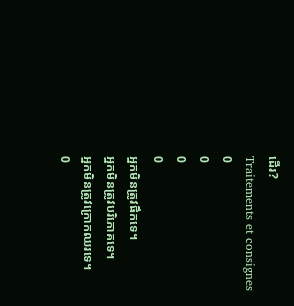ដើរ?
Traitements et consignes
0
0
0
0
អ្នកមិនត្រូវផឹកទេ។
អ្នកមិនត្រូវបរិភោគទេ។
អ្នកមិនត្រូវក្រោកឈរទេ។
0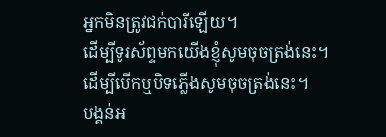អ្នកមិនត្រូវជក់បារីឡើយ។
ដើម្បីទូរស័ព្ទមកយើងខ្ញុំសូមចុចត្រង់នេះ។
ដើម្បីបើកឬបិទភ្លើងសូមចុចត្រង់នេះ។
បង្គន់អ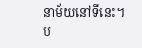នាម័យនៅទីនេះ។
ប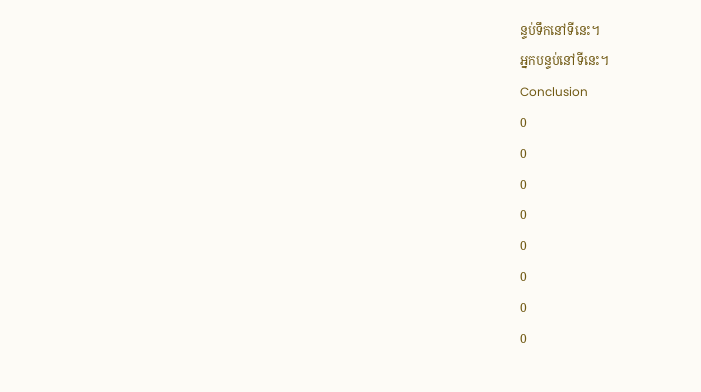ន្ទប់ទឹកនៅទីនេះ។
អ្នកបន្ទប់នៅទីនេះ។
Conclusion
0
0
0
0
0
0
0
0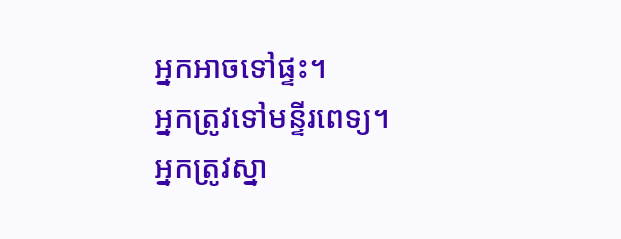អ្នកអាចទៅផ្ទះ។
អ្នកត្រូវទៅមន្ទីរពេទ្យ។
អ្នកត្រូវស្នា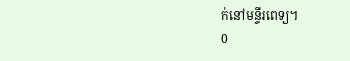ក់នៅមន្ទីរពេទ្យ។
0